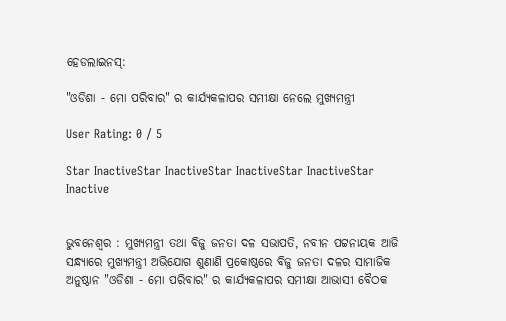ହେଡଲାଇନସ୍:

"ଓଡିଶା - ମୋ ପରିବାର" ର କାର୍ଯ୍ୟକଳାପର ସମୀକ୍ଷା ନେଲେ ମୁଖ୍ୟମନ୍ତ୍ରୀ

User Rating: 0 / 5

Star InactiveStar InactiveStar InactiveStar InactiveStar Inactive


ଭୁବନେଶ୍ୱର : ମୁଖ୍ୟମନ୍ତ୍ରୀ ତଥା ବିଜୁ ଜନତା ଦଳ ସଭାପତି, ନବୀନ ପଟ୍ଟନାୟକ ଆଜି ସନ୍ଧ୍ୟାରେ ମୁଖ୍ୟମନ୍ତ୍ରୀ ଅଭିଯୋଗ ଶୁଣାଣି ପ୍ରକୋଷ୍ଠରେ ବିଜୁ ଜନତା ଦଳର ସାମାଜିକ ଅନୁଷ୍ଠାନ "ଓଡିଶା - ମୋ ପରିବାର" ର କାର୍ଯ୍ୟକଳାପର ସମୀକ୍ଷା ଆଭାସୀ ବୈଠକ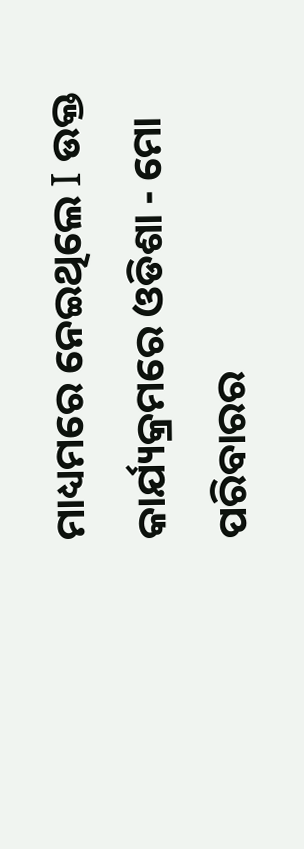ମାଧ୍ୟମରେ ନେଇଥିଲେ I ଉକ୍ତ କାର୍ଯ୍ୟକ୍ରମରେ ଓଡିଶା - ମୋ ପରିବାରର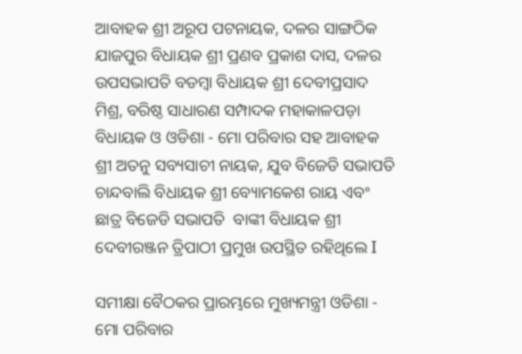ଆବାହକ ଶ୍ରୀ ଅରୂପ ପଟନାୟକ, ଦଳର ସାଙ୍ଗଠିକ ଯାଜପୁର ବିଧାୟକ ଶ୍ରୀ ପ୍ରଣବ ପ୍ରକାଶ ଦାସ, ଦଳର ଉପସଭାପତି ବଡମ୍ବା ବିଧାୟକ ଶ୍ରୀ ଦେବୀପ୍ରସାଦ ମିଶ୍ର, ବରିଷ୍ଠ ସାଧାରଣ ସମ୍ପାଦକ ମହାକାଳପଡ଼ା ବିଧାୟକ ଓ ଓଡିଶା - ମୋ ପରିବାର ସହ ଆବାହକ ଶ୍ରୀ ଅତନୁ ସବ୍ୟସାଚୀ ନାୟକ, ଯୁବ ବିଜେଡି ସଭାପତି  ଚାନ୍ଦବାଲି ବିଧାୟକ ଶ୍ରୀ ବ୍ୟୋମକେଶ ରାୟ ଏବଂ ଛାତ୍ର ବିଜେଡି ସଭାପତି  ବାଙ୍କୀ ବିଧାୟକ ଶ୍ରୀ ଦେବୀରଞ୍ଜନ ତ୍ରିପାଠୀ ପ୍ରମୁଖ ଉପସ୍ଥିତ ରହିଥିଲେ I

ସମୀକ୍ଷା ବୈଠକର ପ୍ରାରମ୍ଭରେ ମୁଖ୍ୟମନ୍ତ୍ରୀ ଓଡିଶା - ମୋ ପରିବାର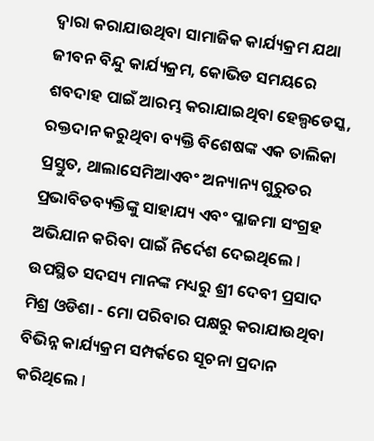ଦ୍ୱାରା କରାଯାଉଥିବା ସାମାଜିକ କାର୍ଯ୍ୟକ୍ରମ ଯଥା ଜୀବନ ବିନ୍ଦୁ କାର୍ଯ୍ୟକ୍ରମ, କୋଭିଡ ସମୟରେ ଶବଦାହ ପାଇଁ ଆରମ୍ଭ କରାଯାଇଥିବା ହେଲ୍ପଡେସ୍କ, ରକ୍ତଦାନ କରୁଥିବା ବ୍ୟକ୍ତି ବିଶେଷଙ୍କ ଏକ ତାଲିକା ପ୍ରସ୍ତୁତ, ଥାଲାସେମିଆଏବଂ ଅନ୍ୟାନ୍ୟ ଗୁରୁତର ପ୍ରଭାବିତବ୍ୟକ୍ତିଙ୍କୁ ସାହାଯ୍ୟ ଏବଂ ପ୍ଳାଜମା ସଂଗ୍ରହ ଅଭିଯାନ କରିବା ପାଇଁ ନିର୍ଦେଶ ଦେଇଥିଲେ I ଉପସ୍ଥିତ ସଦସ୍ୟ ମାନଙ୍କ ମଧ୍ୟରୁ ଶ୍ରୀ ଦେବୀ ପ୍ରସାଦ ମିଶ୍ର ଓଡିଶା - ମୋ ପରିବାର ପକ୍ଷରୁ କରାଯାଉଥିବା ବିଭିନ୍ନ କାର୍ଯ୍ୟକ୍ରମ ସମ୍ପର୍କରେ ସୂଚନା ପ୍ରଦାନ କରିଥିଲେ I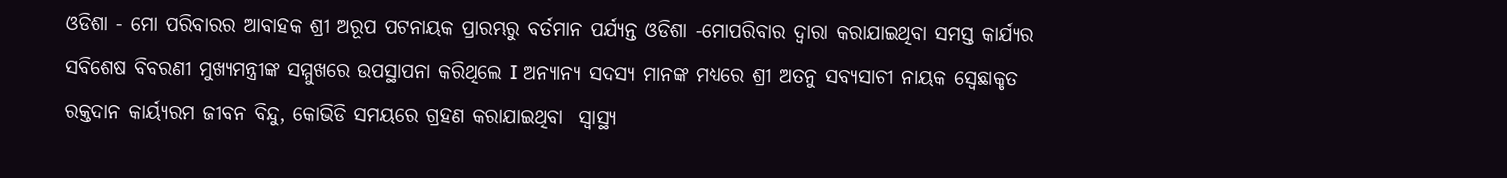ଓଡିଶା - ମୋ ପରିବାରର ଆବାହକ ଶ୍ରୀ ଅରୂପ ପଟନାୟକ ପ୍ରାରମ୍ଭରୁ ବର୍ତମାନ ପର୍ଯ୍ୟନ୍ତ ଓଡିଶା -ମୋପରିବାର ଦ୍ୱାରା କରାଯାଇଥିବା ସମସ୍ତ କାର୍ଯ୍ୟର ସବିଶେଷ ବିବରଣୀ ମୁଖ୍ୟମନ୍ତ୍ରୀଙ୍କ ସମ୍ମୁଖରେ ଉପସ୍ଥାପନା କରିଥିଲେ I ଅନ୍ୟାନ୍ୟ ସଦସ୍ୟ ମାନଙ୍କ ମଧ୍ୟରେ ଶ୍ରୀ ଅତନୁ ସବ୍ୟସାଚୀ ନାୟକ ସ୍ବେଛାକୃତ ରକ୍ତଦାନ କାର୍ୟ୍ଯରମ ଜୀବନ ବିନ୍ଦୁ, କୋଭିଡି ସମୟରେ ଗ୍ରହଣ କରାଯାଇଥିବା  ସ୍ୱାସ୍ଥ୍ୟ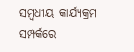ସମ୍ବଧୀୟ କାର୍ଯ୍ୟକ୍ରମ ସମ୍ପର୍କରେ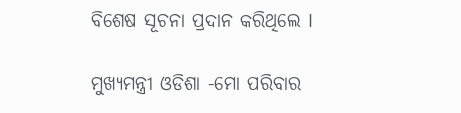ବିଶେଷ ସୂଚନା ପ୍ରଦାନ କରିଥିଲେ I

ମୁଖ୍ୟମନ୍ତ୍ରୀ ଓଡିଶା -ମୋ ପରିବାର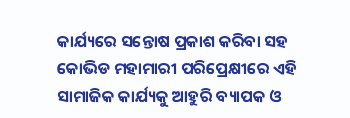କାର୍ଯ୍ୟରେ ସନ୍ତୋଷ ପ୍ରକାଶ କରିବା ସହ କୋଭିଡ ମହାମାରୀ ପରିପ୍ରେକ୍ଷୀରେ ଏହି ସାମାଜିକ କାର୍ଯ୍ୟକୁ ଆହୁରି ବ୍ୟାପକ ଓ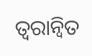ତ୍ୱରାନ୍ୱିତ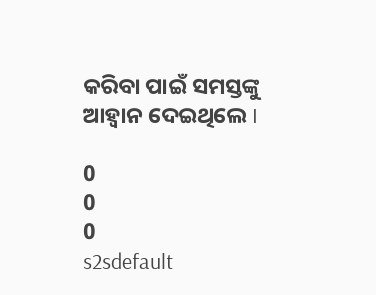କରିବା ପାଇଁ ସମସ୍ତଙ୍କୁ ଆହ୍ବାନ ଦେଇଥିଲେ I

0
0
0
s2sdefault